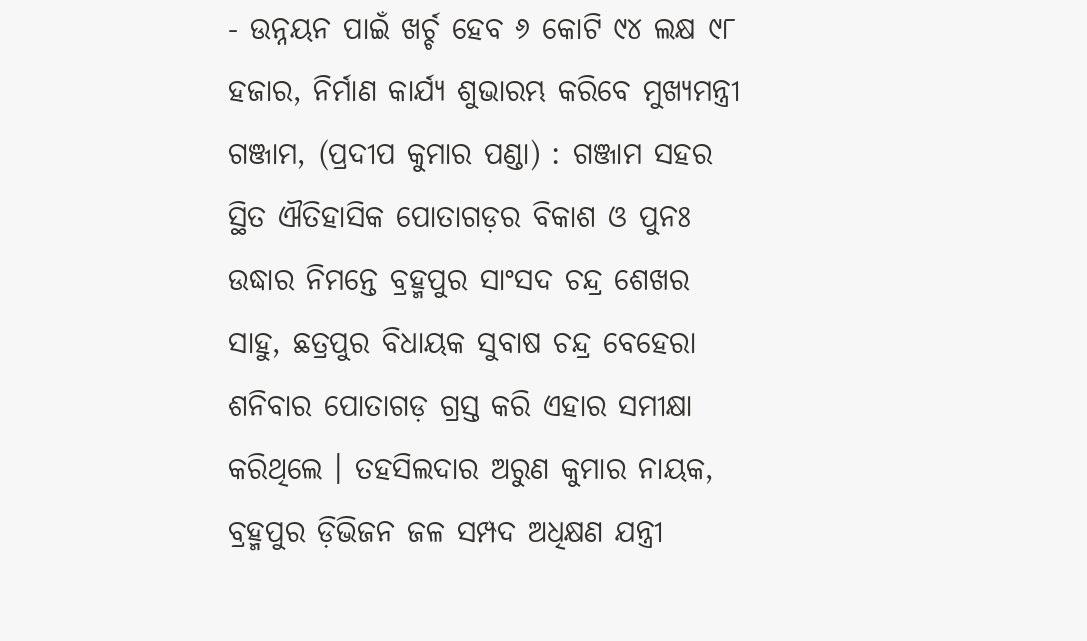- ଉନ୍ନୟନ ପାଇଁ ଖର୍ଚ୍ଚ ହେବ ୬ କୋଟି ୯୪ ଲକ୍ଷ ୯୮ ହଜାର, ନିର୍ମାଣ କାର୍ଯ୍ୟ ଶୁଭାରମ୍ଭ କରିବେ ମୁଖ୍ୟମନ୍ତ୍ରୀ
ଗଞ୍ଜାମ, (ପ୍ରଦୀପ କୁମାର ପଣ୍ଡା) : ଗଞ୍ଜାମ ସହର ସ୍ଥିତ ଐତିହାସିକ ପୋତାଗଡ଼ର ବିକାଶ ଓ ପୁନଃ ଉଦ୍ଧାର ନିମନ୍ତେ ବ୍ରହ୍ମପୁର ସାଂସଦ ଚନ୍ଦ୍ର ଶେଖର ସାହୁ, ଛତ୍ରପୁର ବିଧାୟକ ସୁବାଷ ଚନ୍ଦ୍ର ବେହେରା ଶନିବାର ପୋତାଗଡ଼ ଗ୍ରସ୍ତ କରି ଏହାର ସମୀକ୍ଷା କରିଥିଲେ । ତହସିଲଦାର ଅରୁଣ କୁମାର ନାୟକ, ବ୍ରହ୍ମପୁର ଡ଼ିଭିଜନ ଜଳ ସମ୍ପଦ ଅଧିକ୍ଷଣ ଯନ୍ତ୍ରୀ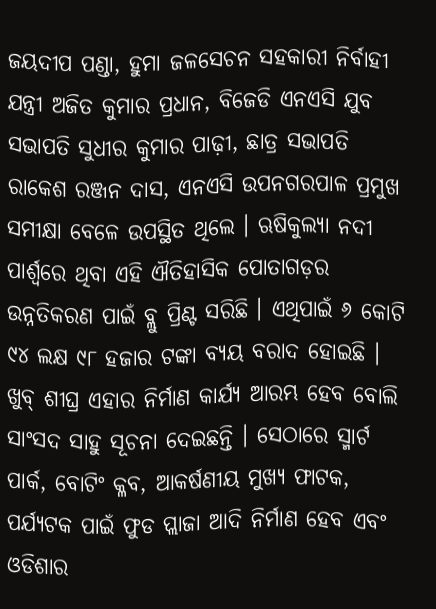ଜୟଦୀପ ପଣ୍ଡା, ହୁମା ଜଳସେଚନ ସହକାରୀ ନିର୍ବାହୀ ଯନ୍ତ୍ରୀ ଅଜିତ କୁମାର ପ୍ରଧାନ, ବିଜେଡି ଏନଏସି ଯୁବ ସଭାପତି ସୁଧୀର କୁମାର ପାଢ଼ୀ, ଛାତ୍ର ସଭାପତି ରାକେଶ ରଞ୍ଜନ ଦାସ, ଏନଏସି ଉପନଗରପାଳ ପ୍ରମୁଖ ସମୀକ୍ଷା ବେଳେ ଉପସ୍ଥିତ ଥିଲେ । ଋଷିକୁଲ୍ୟା ନଦୀ ପାର୍ଶ୍ଵରେ ଥିବା ଏହି ଐତିହାସିକ ପୋତାଗଡ଼ର ଉନ୍ନତିକରଣ ପାଇଁ ବ୍ଲୁ ପ୍ରିଣ୍ଟ ସରିଛି । ଏଥିପାଇଁ ୬ କୋଟି ୯୪ ଲକ୍ଷ ୯୮ ହଜାର ଟଙ୍କା ବ୍ୟୟ ବରାଦ ହୋଇଛି । ଖୁବ୍ ଶୀଘ୍ର ଏହାର ନିର୍ମାଣ କାର୍ଯ୍ୟ ଆରମ୍ଭ ହେବ ବୋଲି ସାଂସଦ ସାହୁ ସୂଚନା ଦେଇଛନ୍ତି । ସେଠାରେ ସ୍ମାର୍ଟ ପାର୍କ, ବୋଟିଂ କ୍ଳବ, ଆକର୍ଷଣୀୟ ମୁଖ୍ୟ ଫାଟକ, ପର୍ଯ୍ୟଟକ ପାଇଁ ଫୁଡ ପ୍ଲାଜା ଆଦି ନିର୍ମାଣ ହେବ ଏବଂ ଓଡିଶାର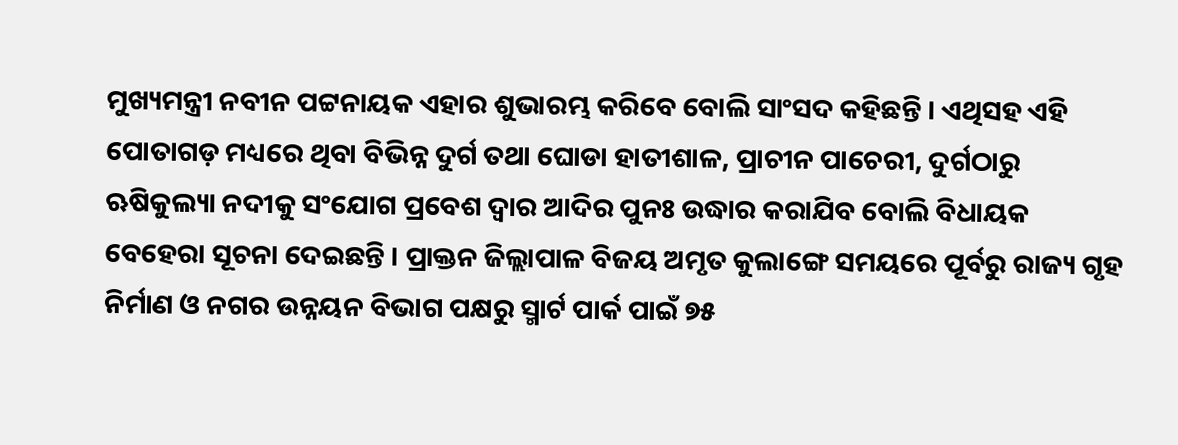ମୁଖ୍ୟମନ୍ତ୍ରୀ ନବୀନ ପଟ୍ଟନାୟକ ଏହାର ଶୁଭାରମ୍ଭ କରିବେ ବୋଲି ସାଂସଦ କହିଛନ୍ତି । ଏଥିସହ ଏହି ପୋତାଗଡ଼ ମଧ୍ୟରେ ଥିବା ବିଭିନ୍ନ ଦୁର୍ଗ ତଥା ଘୋଡା ହାତୀଶାଳ, ପ୍ରାଚୀନ ପାଚେରୀ, ଦୁର୍ଗଠାରୁ ଋଷିକୁଲ୍ୟା ନଦୀକୁ ସଂଯୋଗ ପ୍ରବେଶ ଦ୍ୱାର ଆଦିର ପୁନଃ ଉଦ୍ଧାର କରାଯିବ ବୋଲି ବିଧାୟକ ବେହେରା ସୂଚନା ଦେଇଛନ୍ତି । ପ୍ରାକ୍ତନ ଜିଲ୍ଲାପାଳ ବିଜୟ ଅମୃତ କୁଲାଙ୍ଗେ ସମୟରେ ପୂର୍ବରୁ ରାଜ୍ୟ ଗୃହ ନିର୍ମାଣ ଓ ନଗର ଉନ୍ନୟନ ବିଭାଗ ପକ୍ଷରୁ ସ୍ମାର୍ଟ ପାର୍କ ପାଇଁ ୭୫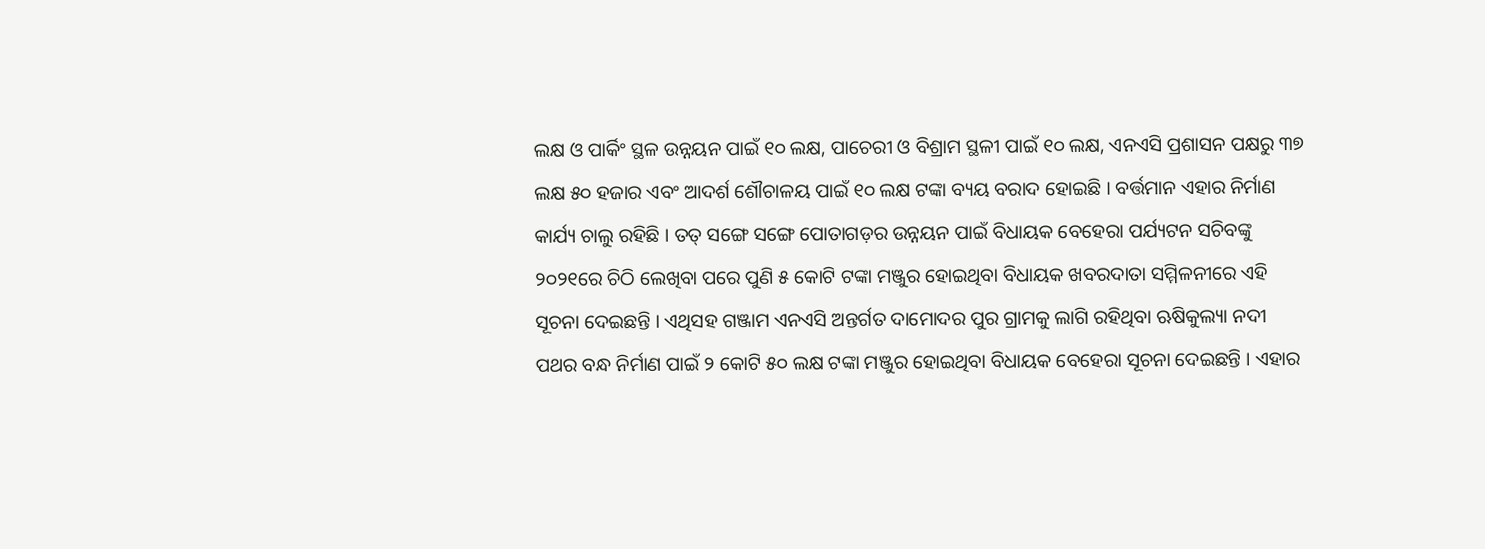ଲକ୍ଷ ଓ ପାର୍କିଂ ସ୍ଥଳ ଉନ୍ନୟନ ପାଇଁ ୧୦ ଲକ୍ଷ, ପାଚେରୀ ଓ ବିଶ୍ରାମ ସ୍ଥଳୀ ପାଇଁ ୧୦ ଲକ୍ଷ, ଏନଏସି ପ୍ରଶାସନ ପକ୍ଷରୁ ୩୭ ଲକ୍ଷ ୫୦ ହଜାର ଏବଂ ଆଦର୍ଶ ଶୌଚାଳୟ ପାଇଁ ୧୦ ଲକ୍ଷ ଟଙ୍କା ବ୍ୟୟ ବରାଦ ହୋଇଛି । ବର୍ତ୍ତମାନ ଏହାର ନିର୍ମାଣ କାର୍ଯ୍ୟ ଚାଲୁ ରହିଛି । ତତ୍ ସଙ୍ଗେ ସଙ୍ଗେ ପୋତାଗଡ଼ର ଉନ୍ନୟନ ପାଇଁ ବିଧାୟକ ବେହେରା ପର୍ଯ୍ୟଟନ ସଚିବଙ୍କୁ ୨୦୨୧ରେ ଚିଠି ଲେଖିବା ପରେ ପୁଣି ୫ କୋଟି ଟଙ୍କା ମଞ୍ଜୁର ହୋଇଥିବା ବିଧାୟକ ଖବରଦାତା ସମ୍ମିଳନୀରେ ଏହି ସୂଚନା ଦେଇଛନ୍ତି । ଏଥିସହ ଗଞ୍ଜାମ ଏନଏସି ଅନ୍ତର୍ଗତ ଦାମୋଦର ପୁର ଗ୍ରାମକୁ ଲାଗି ରହିଥିବା ଋଷିକୁଲ୍ୟା ନଦୀ ପଥର ବନ୍ଧ ନିର୍ମାଣ ପାଇଁ ୨ କୋଟି ୫୦ ଲକ୍ଷ ଟଙ୍କା ମଞ୍ଜୁର ହୋଇଥିବା ବିଧାୟକ ବେହେରା ସୂଚନା ଦେଇଛନ୍ତି । ଏହାର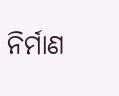ନିର୍ମାଣ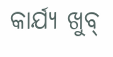କାର୍ଯ୍ୟ ଖୁବ୍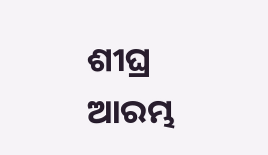ଶୀଘ୍ର ଆରମ୍ଭ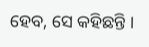ହେବ, ସେ କହିଛନ୍ତି ।